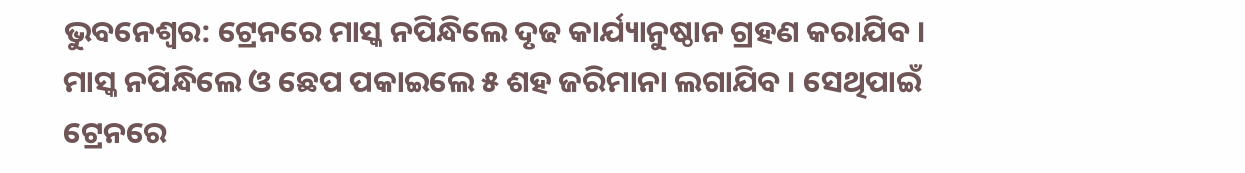ଭୁବନେଶ୍ୱର: ଟ୍ରେନରେ ମାସ୍କ ନପିନ୍ଧିଲେ ଦୃଢ କାର୍ଯ୍ୟାନୁଷ୍ଠାନ ଗ୍ରହଣ କରାଯିବ । ମାସ୍କ ନପିନ୍ଧିଲେ ଓ ଛେପ ପକାଇଲେ ୫ ଶହ ଜରିମାନା ଲଗାଯିବ । ସେଥିପାଇଁ ଟ୍ରେନରେ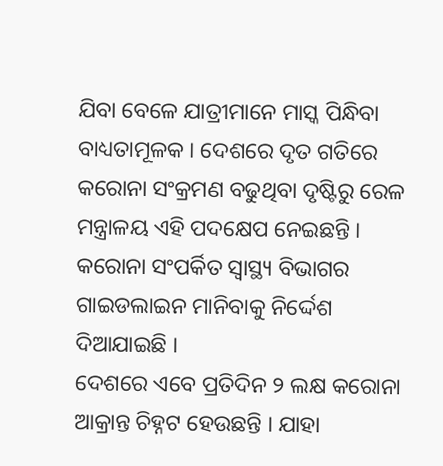ଯିବା ବେଳେ ଯାତ୍ରୀମାନେ ମାସ୍କ ପିନ୍ଧିବା ବାଧ୍ୟତାମୂଳକ । ଦେଶରେ ଦୃତ ଗତିରେ କରୋନା ସଂକ୍ରମଣ ବଢୁଥିବା ଦୃଷ୍ଟିରୁ ରେଳ ମନ୍ତ୍ରାଳୟ ଏହି ପଦକ୍ଷେପ ନେଇଛନ୍ତି । କରୋନା ସଂପର୍କିତ ସ୍ୱାସ୍ଥ୍ୟ ବିଭାଗର ଗାଇଡଲାଇନ ମାନିବାକୁ ନିର୍ଦ୍ଦେଶ ଦିଆଯାଇଛି ।
ଦେଶରେ ଏବେ ପ୍ରତିଦିନ ୨ ଲକ୍ଷ କରୋନା ଆକ୍ରାନ୍ତ ଚିହ୍ନଟ ହେଉଛନ୍ତି । ଯାହା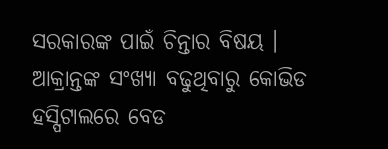ସରକାରଙ୍କ ପାଇଁ ଚିନ୍ତାର ବିଷୟ । ଆକ୍ରାନ୍ତଙ୍କ ସଂଖ୍ୟା ବଢୁଥିବାରୁ କୋଭିଡ ହସ୍ପିଟାଲରେ ବେଡ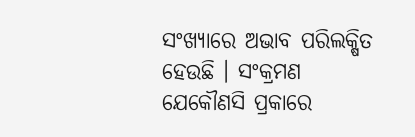ସଂଖ୍ୟାରେ ଅଭାବ ପରିଲକ୍ଷିତ ହେଉଛି । ସଂକ୍ରମଣ ଯେକୌଣସି ପ୍ରକାରେ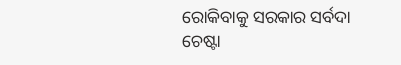ରୋକିବାକୁ ସରକାର ସର୍ବଦା ଚେଷ୍ଟା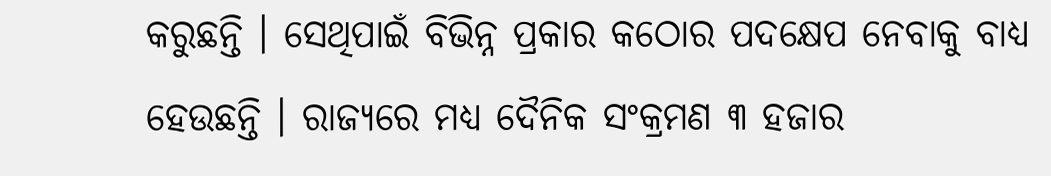କରୁଛନ୍ତି । ସେଥିପାଇଁ ବିଭିନ୍ନ ପ୍ରକାର କଠୋର ପଦକ୍ଷେପ ନେବାକୁ ବାଧ୍ୟ ହେଉଛନ୍ତି । ରାଜ୍ୟରେ ମଧ୍ୟ ଦୈନିକ ସଂକ୍ରମଣ ୩ ହଜାର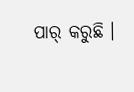ପାର୍ କରୁଛି ।